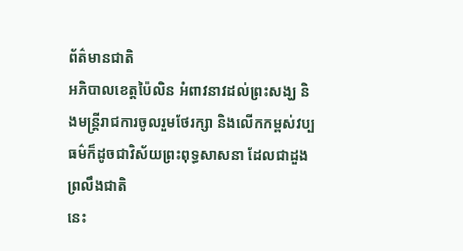ព័ត៌មានជាតិ
អភិបាលខេត្តប៉ៃលិន អំពាវនាវដល់ព្រះសង្ឃ និងមន្ត្រីរាជការចូលរួមថែរក្សា និងលើកកម្ពស់វប្បធម៌ក៏ដូចជាវិស័យព្រះពុទ្ធសាសនា ដែលជាដួងព្រលឹងជាតិ
នេះ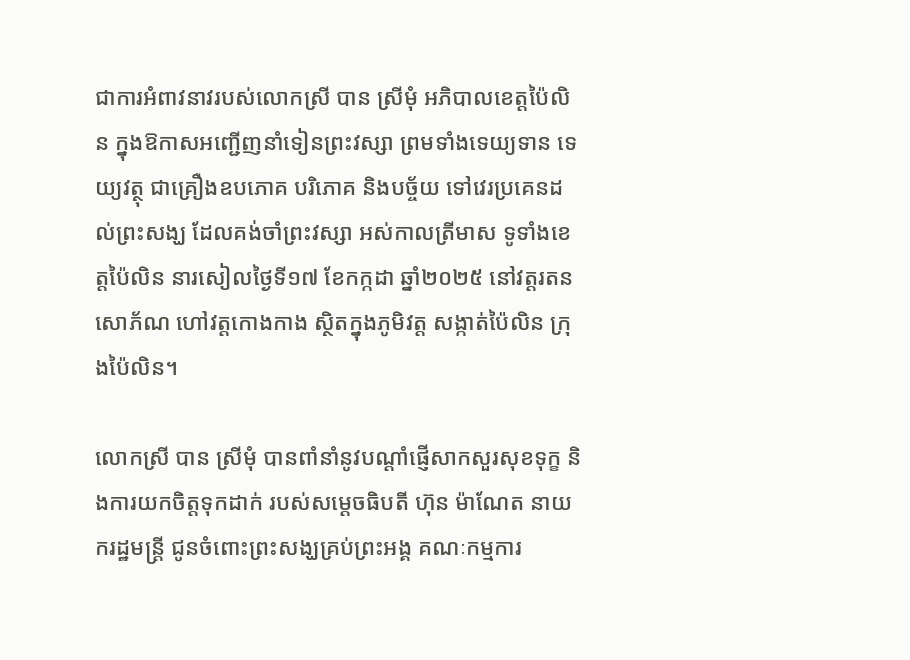ជាការអំពាវនាវរបស់លោកស្រី បាន ស្រីមុំ អភិបាលខេត្តប៉ៃលិន ក្នុងឱកាសអញ្ជើញនាំទៀនព្រះវស្សា ព្រមទាំងទេយ្យទាន ទេយ្យវត្ថុ ជាគ្រឿងឧបភោគ បរិភោគ និងបច្ច័យ ទៅវេរប្រគេនដល់ព្រះសង្ឃ ដែលគង់ចាំព្រះវស្សា អស់កាលត្រីមាស ទូទាំងខេត្តប៉ៃលិន នារសៀលថ្ងៃទី១៧ ខែកក្កដា ឆ្នាំ២០២៥ នៅវត្តរតនសោភ័ណ ហៅវត្តកោងកាង ស្ថិតក្នុងភូមិវត្ត សង្កាត់ប៉ៃលិន ក្រុងប៉ៃលិន។

លោកស្រី បាន ស្រីមុំ បានពាំនាំនូវបណ្ដាំផ្ញើសាកសួរសុខទុក្ខ និងការយកចិត្តទុកដាក់ របស់សម្ដេចធិបតី ហ៊ុន ម៉ាណែត នាយករដ្ឋមន្ត្រី ជូនចំពោះព្រះសង្ឃគ្រប់ព្រះអង្គ គណៈកម្មការ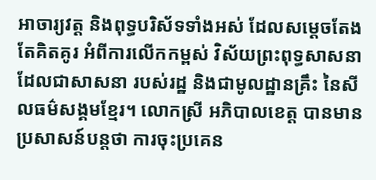អាចារ្យវត្ត និងពុទ្ធបរិស័ទទាំងអស់ ដែលសម្ដេចតែងតែគិតគូរ អំពីការលើកកម្ពស់ វិស័យព្រះពុទ្ធសាសនា ដែលជាសាសនា របស់រដ្ឋ និងជាមូលដ្ឋានគ្រឹះ នៃសីលធម៌សង្គមខ្មែរ។ លោកស្រី អភិបាលខេត្ត បានមានប្រសាសន៍បន្តថា ការចុះប្រគេន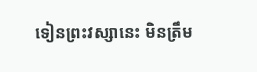ទៀនព្រះវស្សានេះ មិនត្រឹម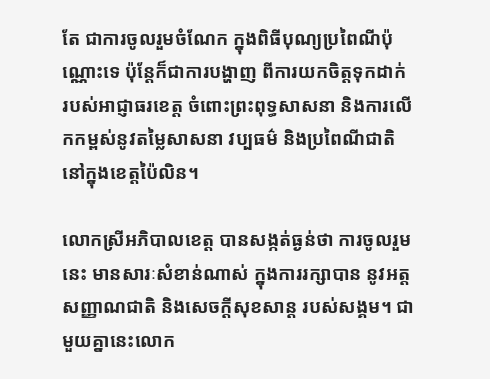តែ ជាការចូលរួមចំណែក ក្នុងពិធីបុណ្យប្រពៃណីប៉ុណ្ណោះទេ ប៉ុន្តែក៏ជាការបង្ហាញ ពីការយកចិត្តទុកដាក់ របស់អាជ្ញាធរខេត្ត ចំពោះព្រះពុទ្ធសាសនា និងការលើកកម្ពស់នូវតម្លៃសាសនា វប្បធម៌ និងប្រពៃណីជាតិ នៅក្នុងខេត្តប៉ៃលិន។

លោកស្រីអភិបាលខេត្ត បានសង្កត់ធ្ងន់ថា ការចូលរួមនេះ មានសារៈសំខាន់ណាស់ ក្នុងការរក្សាបាន នូវអត្តសញ្ញាណជាតិ និងសេចក្ដីសុខសាន្ត របស់សង្គម។ ជាមួយគ្នានេះលោក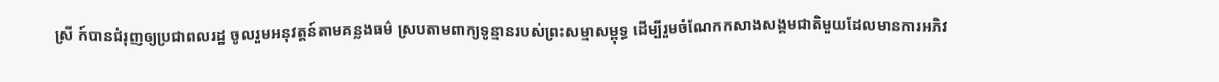ស្រី ក៍បានជំរុញឲ្យប្រជាពលរដ្ឋ ចូលរួមអនុវត្តន៍តាមគន្លងធម៌ ស្របតាមពាក្យទូន្មានរបស់ព្រះសម្មាសម្ពុទ្ធ ដើម្បីរួមចំណែកកសាងសង្គមជាតិមួយដែលមានការអភិវ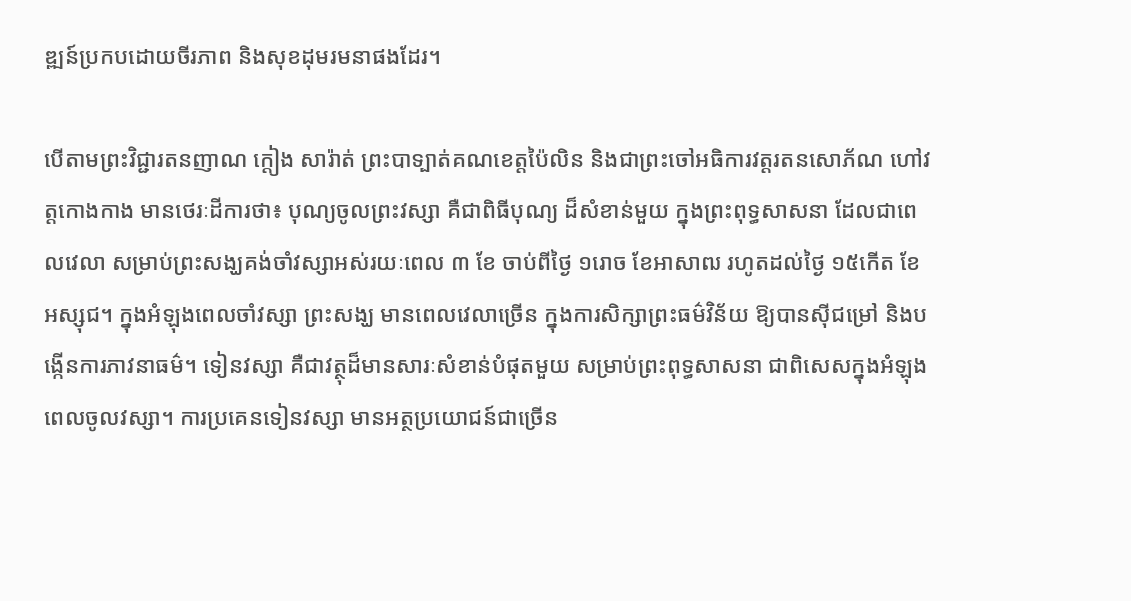ឌ្ឍន៍ប្រកបដោយចីរភាព និងសុខដុមរមនាផងដែរ។

បើតាមព្រះវិជ្ជារតនញាណ ក្តៀង សារ៉ាត់ ព្រះបាទ្បាត់គណខេត្តប៉ៃលិន និងជាព្រះចៅអធិការវត្តរតនសោភ័ណ ហៅវត្តកោងកាង មានថេរៈដីការថា៖ បុណ្យចូលព្រះវស្សា គឺជាពិធីបុណ្យ ដ៏សំខាន់មួយ ក្នុងព្រះពុទ្ធសាសនា ដែលជាពេលវេលា សម្រាប់ព្រះសង្ឃគង់ចាំវស្សាអស់រយៈពេល ៣ ខែ ចាប់ពីថ្ងៃ ១រោច ខែអាសាឍ រហូតដល់ថ្ងៃ ១៥កើត ខែអស្សុជ។ ក្នុងអំឡុងពេលចាំវស្សា ព្រះសង្ឃ មានពេលវេលាច្រើន ក្នុងការសិក្សាព្រះធម៌វិន័យ ឱ្យបានស៊ីជម្រៅ និងបង្កើនការភាវនាធម៌។ ទៀនវស្សា គឺជាវត្ថុដ៏មានសារៈសំខាន់បំផុតមួយ សម្រាប់ព្រះពុទ្ធសាសនា ជាពិសេសក្នុងអំឡុងពេលចូលវស្សា។ ការប្រគេនទៀនវស្សា មានអត្ថប្រយោជន៍ជាច្រើន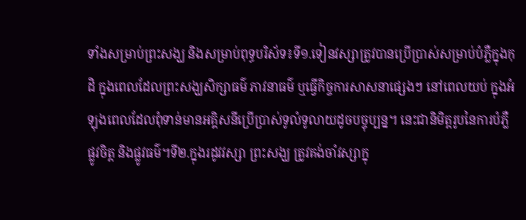ទាំងសម្រាប់ព្រះសង្ឃ និងសម្រាប់ពុទ្ធបរិស័ទ៖ទី១.ទៀនវស្សាត្រូវបានប្រើប្រាស់សម្រាប់បំភ្លឺក្នុងកុដិ ក្នុងពេលដែលព្រះសង្ឃសិក្សាធម៌ ភាវនាធម៌ ឬធ្វើកិច្ចការសាសនាផ្សេងៗ នៅពេលយប់ ក្នុងអំឡុងពេលដែលពុំទាន់មានអគ្គិសនីប្រើប្រាស់ទូលំទូលាយដូចបច្ចុប្បន្ន។ នេះជានិមិត្តរូបនៃការបំភ្លឺផ្លូវចិត្ត និងផ្លូវធម៌។ទី២.ក្នុងរដូវវស្សា ព្រះសង្ឃ ត្រូវគង់ចាំវស្សាក្នុ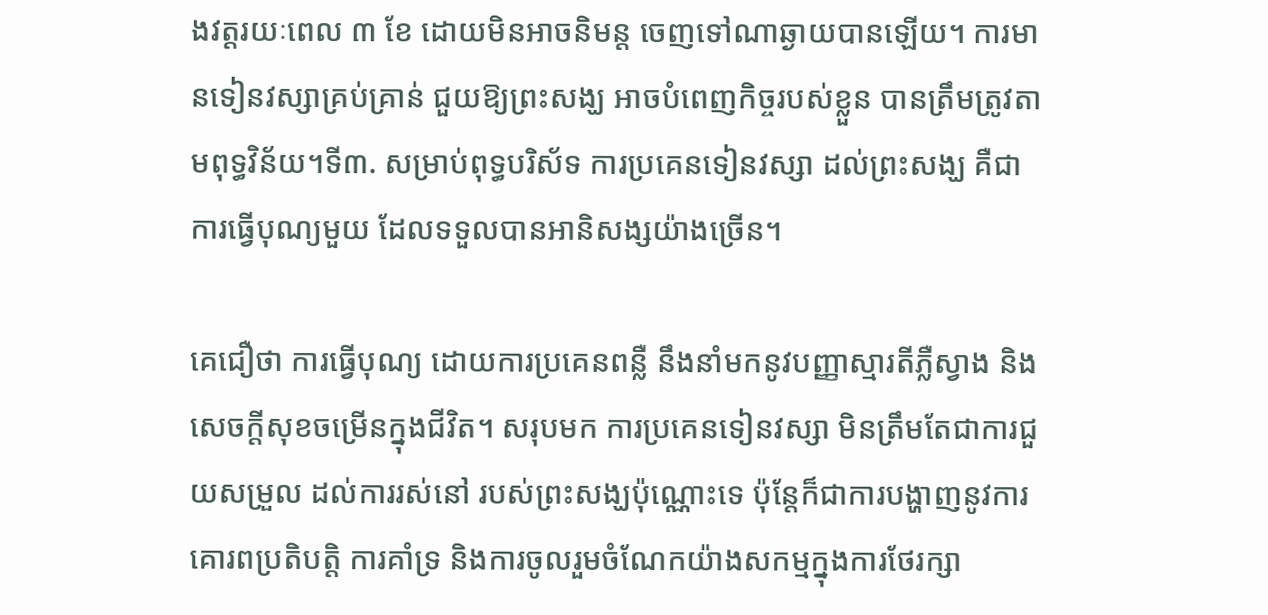ងវត្តរយៈពេល ៣ ខែ ដោយមិនអាចនិមន្ត ចេញទៅណាឆ្ងាយបានឡើយ។ ការមានទៀនវស្សាគ្រប់គ្រាន់ ជួយឱ្យព្រះសង្ឃ អាចបំពេញកិច្ចរបស់ខ្លួន បានត្រឹមត្រូវតាមពុទ្ធវិន័យ។ទី៣. សម្រាប់ពុទ្ធបរិស័ទ ការប្រគេនទៀនវស្សា ដល់ព្រះសង្ឃ គឺជាការធ្វើបុណ្យមួយ ដែលទទួលបានអានិសង្សយ៉ាងច្រើន។

គេជឿថា ការធ្វើបុណ្យ ដោយការប្រគេនពន្លឺ នឹងនាំមកនូវបញ្ញាស្មារតីភ្លឺស្វាង និងសេចក្តីសុខចម្រើនក្នុងជីវិត។ សរុបមក ការប្រគេនទៀនវស្សា មិនត្រឹមតែជាការជួយសម្រួល ដល់ការរស់នៅ របស់ព្រះសង្ឃប៉ុណ្ណោះទេ ប៉ុន្តែក៏ជាការបង្ហាញនូវការគោរពប្រតិបត្តិ ការគាំទ្រ និងការចូលរួមចំណែកយ៉ាងសកម្មក្នុងការថែរក្សា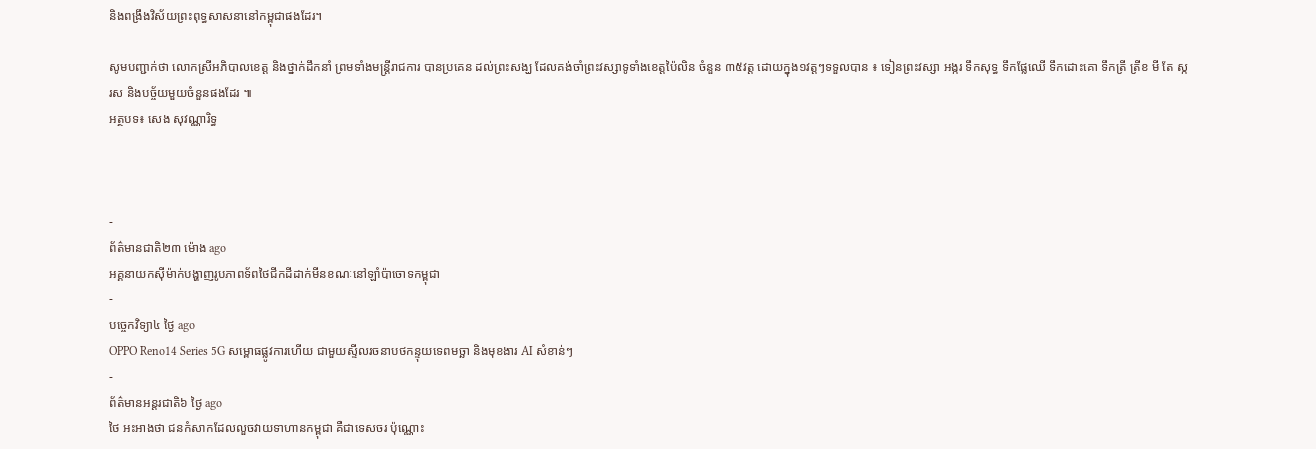និងពង្រឹងវិស័យព្រះពុទ្ធសាសនានៅកម្ពុជាផងដែរ។

សូមបញ្ជាក់ថា លោកស្រីអភិបាលខេត្ត និងថ្នាក់ដឹកនាំ ព្រមទាំងមន្ត្រីរាជការ បានប្រគេន ដល់ព្រះសង្ឃ ដែលគង់ចាំព្រះវស្សាទូទាំងខេត្តប៉ៃលិន ចំនួន ៣៥វត្ត ដោយក្នុង១វត្តៗទទួលបាន ៖ ទៀនព្រះវស្សា អង្ករ ទឹកសុទ្ធ ទឹកផ្លែឈើ ទឹកដោះគោ ទឹកត្រី ត្រីខ មី តែ ស្ករស និងបច្ច័យមួយចំនួនផងដែរ ៕
អត្ថបទ៖ សេង សុវណ្ណារិទ្ធ



-
ព័ត៌មានជាតិ២៣ ម៉ោង ago
អគ្គនាយកស៊ីម៉ាក់បង្ហាញរូបភាពទ័ពថៃជីកដីដាក់មីនខណៈនៅឡាំប៉ាចោទកម្ពុជា
-
បច្ចេកវិទ្យា៤ ថ្ងៃ ago
OPPO Reno14 Series 5G សម្ពោធផ្លូវការហើយ ជាមួយស្ទីលរចនាបថកន្ទុយទេពមច្ឆា និងមុខងារ AI សំខាន់ៗ
-
ព័ត៌មានអន្ដរជាតិ៦ ថ្ងៃ ago
ថៃ អះអាងថា ជនកំសាកដែលលួចវាយទាហានកម្ពុជា គឺជាទេសចរ ប៉ុណ្ណោះ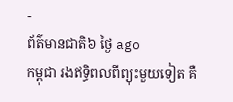-
ព័ត៌មានជាតិ៦ ថ្ងៃ ago
កម្ពុជា រងឥទ្ធិពលពីព្យុះមួយទៀត គឺ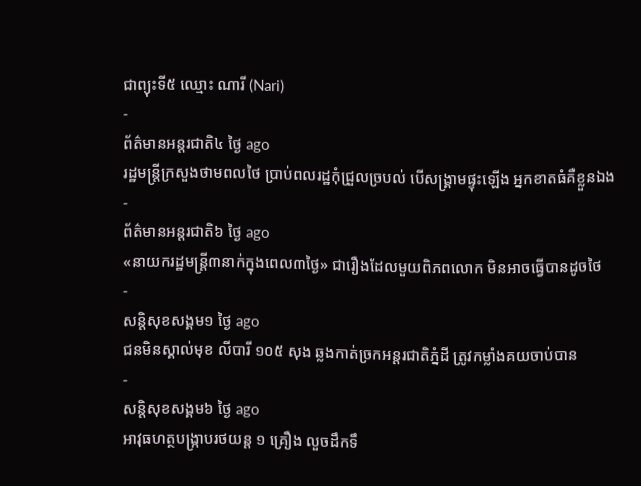ជាព្យុះទី៥ ឈ្មោះ ណារី (Nari)
-
ព័ត៌មានអន្ដរជាតិ៤ ថ្ងៃ ago
រដ្ឋមន្ត្រីក្រសួងថាមពលថៃ ប្រាប់ពលរដ្ឋកុំជ្រួលច្របល់ បើសង្គ្រាមផ្ទុះឡើង អ្នកខាតធំគឺខ្លួនឯង
-
ព័ត៌មានអន្ដរជាតិ៦ ថ្ងៃ ago
«នាយករដ្ឋមន្ត្រី៣នាក់ក្នុងពេល៣ថ្ងៃ» ជារឿងដែលមួយពិភពលោក មិនអាចធ្វើបានដូចថៃ
-
សន្តិសុខសង្គម១ ថ្ងៃ ago
ជនមិនស្គាល់មុខ លីបារី ១០៥ សុង ឆ្លងកាត់ច្រកអន្តរជាតិភ្នំដី ត្រូវកម្លាំងគយចាប់បាន
-
សន្តិសុខសង្គម៦ ថ្ងៃ ago
អាវុធហត្ថបង្ក្រាបរថយន្ត ១ គ្រឿង លួចដឹកទឹ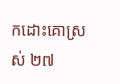កដោះគោស្រស់ ២៧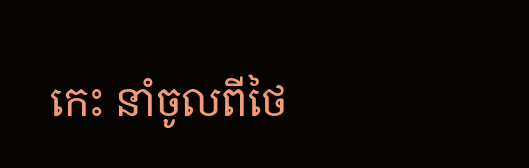កេះ នាំចូលពីថៃ